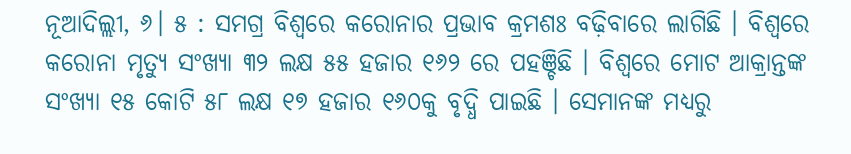ନୂଆଦିଲ୍ଲୀ, ୬। ୫ : ସମଗ୍ର ବିଶ୍ୱରେ କରୋନାର ପ୍ରଭାବ କ୍ରମଶଃ ବଢ଼ିବାରେ ଲାଗିଛି । ବିଶ୍ୱରେ କରୋନା ମୃତ୍ୟୁ ସଂଖ୍ୟା ୩୨ ଲକ୍ଷ ୫୫ ହଜାର ୧୬୨ ରେ ପହଞ୍ଚିଛି । ବିଶ୍ୱରେ ମୋଟ ଆକ୍ରାନ୍ତଙ୍କ ସଂଖ୍ୟା ୧୫ କୋଟି ୫୮ ଲକ୍ଷ ୧୭ ହଜାର ୧୬୦କୁ ବୃଦ୍ଧି ପାଇଛି । ସେମାନଙ୍କ ମଧ୍ୟରୁ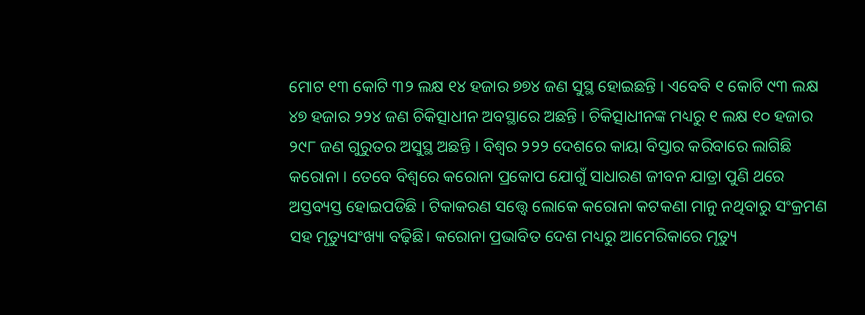ମୋଟ ୧୩ କୋଟି ୩୨ ଲକ୍ଷ ୧୪ ହଜାର ୭୭୪ ଜଣ ସୁସ୍ଥ ହୋଇଛନ୍ତି । ଏବେବି ୧ କୋଟି ୯୩ ଲକ୍ଷ ୪୭ ହଜାର ୨୨୪ ଜଣ ଚିକିତ୍ସାଧୀନ ଅବସ୍ଥାରେ ଅଛନ୍ତି । ଚିକିତ୍ସାଧୀନଙ୍କ ମଧ୍ୟରୁ ୧ ଲକ୍ଷ ୧୦ ହଜାର ୨୯୮ ଜଣ ଗୁରୁତର ଅସୁସ୍ଥ ଅଛନ୍ତି । ବିଶ୍ୱର ୨୨୨ ଦେଶରେ କାୟା ବିସ୍ତାର କରିବାରେ ଲାଗିଛି କରୋନା । ତେବେ ବିଶ୍ୱରେ କରୋନା ପ୍ରକୋପ ଯୋଗୁଁ ସାଧାରଣ ଜୀବନ ଯାତ୍ରା ପୁଣି ଥରେ ଅସ୍ତବ୍ୟସ୍ତ ହୋଇପଡିଛି । ଟିକାକରଣ ସତ୍ତ୍ବେ ଲୋକେ କରୋନା କଟକଣା ମାନୁ ନଥିବାରୁ ସଂକ୍ରମଣ ସହ ମୃତ୍ୟୁସଂଖ୍ୟା ବଢ଼ିଛି। କରୋନା ପ୍ରଭାବିତ ଦେଶ ମଧ୍ୟରୁ ଆମେରିକାରେ ମୃତ୍ୟୁ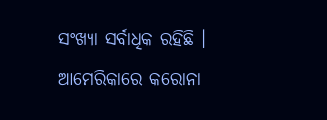ସଂଖ୍ୟା ସର୍ବାଧିକ ରହିଛି । ଆମେରିକାରେ କରୋନା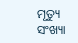ମୃତ୍ୟୁ ସଂଖ୍ୟା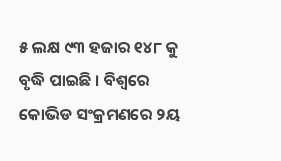୫ ଲକ୍ଷ ୯୩ ହଜାର ୧୪୮ କୁ ବୃଦ୍ଧି ପାଇଛି । ବିଶ୍ୱରେ କୋଭିଡ ସଂକ୍ରମଣରେ ୨ୟ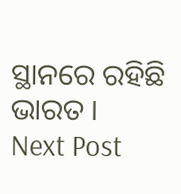ସ୍ଥାନରେ ରହିଛି ଭାରତ ।
Next Post